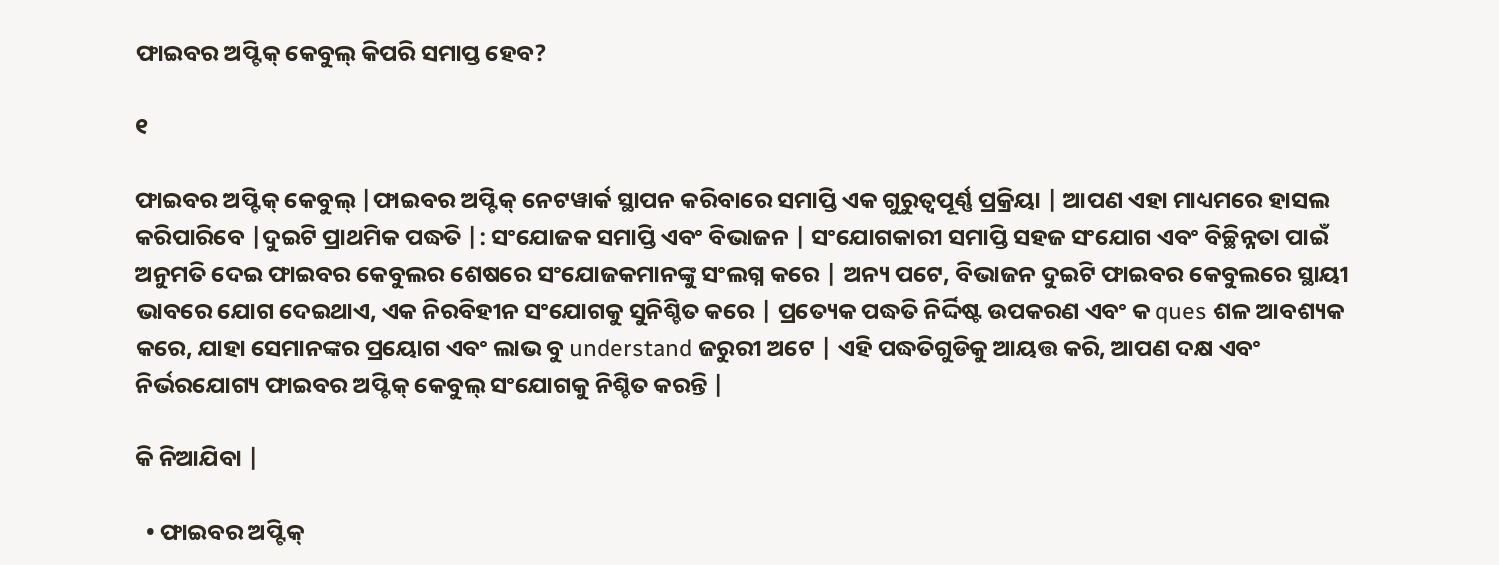ଫାଇବର ଅପ୍ଟିକ୍ କେବୁଲ୍ କିପରି ସମାପ୍ତ ହେବ?

୧

ଫାଇବର ଅପ୍ଟିକ୍ କେବୁଲ୍ |ଫାଇବର ଅପ୍ଟିକ୍ ନେଟୱାର୍କ ସ୍ଥାପନ କରିବାରେ ସମାପ୍ତି ଏକ ଗୁରୁତ୍ୱପୂର୍ଣ୍ଣ ପ୍ରକ୍ରିୟା | ଆପଣ ଏହା ମାଧ୍ୟମରେ ହାସଲ କରିପାରିବେ |ଦୁଇଟି ପ୍ରାଥମିକ ପଦ୍ଧତି |: ସଂଯୋଜକ ସମାପ୍ତି ଏବଂ ବିଭାଜନ | ସଂଯୋଗକାରୀ ସମାପ୍ତି ସହଜ ସଂଯୋଗ ଏବଂ ବିଚ୍ଛିନ୍ନତା ପାଇଁ ଅନୁମତି ଦେଇ ଫାଇବର କେବୁଲର ଶେଷରେ ସଂଯୋଜକମାନଙ୍କୁ ସଂଲଗ୍ନ କରେ | ଅନ୍ୟ ପଟେ, ବିଭାଜନ ଦୁଇଟି ଫାଇବର କେବୁଲରେ ସ୍ଥାୟୀ ଭାବରେ ଯୋଗ ଦେଇଥାଏ, ଏକ ନିରବିହୀନ ସଂଯୋଗକୁ ସୁନିଶ୍ଚିତ କରେ | ପ୍ରତ୍ୟେକ ପଦ୍ଧତି ନିର୍ଦ୍ଦିଷ୍ଟ ଉପକରଣ ଏବଂ କ ques ଶଳ ଆବଶ୍ୟକ କରେ, ଯାହା ସେମାନଙ୍କର ପ୍ରୟୋଗ ଏବଂ ଲାଭ ବୁ understand ଜରୁରୀ ଅଟେ | ଏହି ପଦ୍ଧତିଗୁଡିକୁ ଆୟତ୍ତ କରି, ଆପଣ ଦକ୍ଷ ଏବଂ ନିର୍ଭରଯୋଗ୍ୟ ଫାଇବର ଅପ୍ଟିକ୍ କେବୁଲ୍ ସଂଯୋଗକୁ ନିଶ୍ଚିତ କରନ୍ତି |

କି ନିଆଯିବା |

  • ଫାଇବର ଅପ୍ଟିକ୍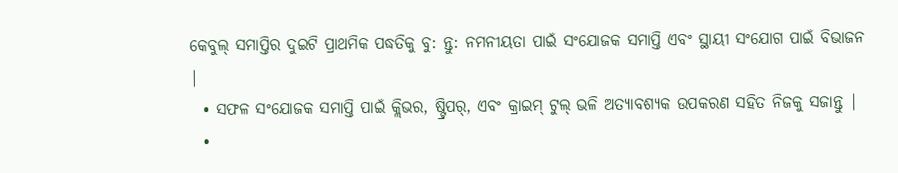କେବୁଲ୍ ସମାପ୍ତିର ଦୁଇଟି ପ୍ରାଥମିକ ପଦ୍ଧତିକୁ ବୁ: ନ୍ତୁ: ନମନୀୟତା ପାଇଁ ସଂଯୋଜକ ସମାପ୍ତି ଏବଂ ସ୍ଥାୟୀ ସଂଯୋଗ ପାଇଁ ବିଭାଜନ |
  • ସଫଳ ସଂଯୋଜକ ସମାପ୍ତି ପାଇଁ କ୍ଲିଭର, ଷ୍ଟ୍ରିପର୍, ଏବଂ କ୍ରାଇମ୍ ଟୁଲ୍ ଭଳି ଅତ୍ୟାବଶ୍ୟକ ଉପକରଣ ସହିତ ନିଜକୁ ସଜାନ୍ତୁ |
  •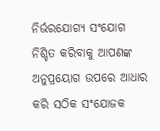ନିର୍ଭରଯୋଗ୍ୟ ସଂଯୋଗ ନିଶ୍ଚିତ କରିବାକୁ ଆପଣଙ୍କ ଅନୁପ୍ରୟୋଗ ଉପରେ ଆଧାର କରି ସଠିକ ସଂଯୋଜକ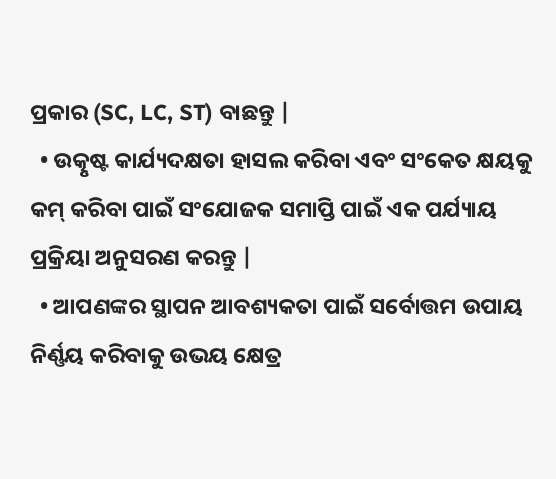ପ୍ରକାର (SC, LC, ST) ବାଛନ୍ତୁ |
  • ଉତ୍କୃଷ୍ଟ କାର୍ଯ୍ୟଦକ୍ଷତା ହାସଲ କରିବା ଏବଂ ସଂକେତ କ୍ଷୟକୁ କମ୍ କରିବା ପାଇଁ ସଂଯୋଜକ ସମାପ୍ତି ପାଇଁ ଏକ ପର୍ଯ୍ୟାୟ ପ୍ରକ୍ରିୟା ଅନୁସରଣ କରନ୍ତୁ |
  • ଆପଣଙ୍କର ସ୍ଥାପନ ଆବଶ୍ୟକତା ପାଇଁ ସର୍ବୋତ୍ତମ ଉପାୟ ନିର୍ଣ୍ଣୟ କରିବାକୁ ଉଭୟ କ୍ଷେତ୍ର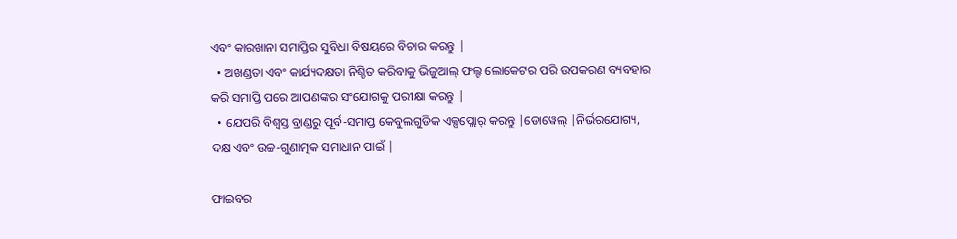ଏବଂ କାରଖାନା ସମାପ୍ତିର ସୁବିଧା ବିଷୟରେ ବିଚାର କରନ୍ତୁ |
  • ଅଖଣ୍ଡତା ଏବଂ କାର୍ଯ୍ୟଦକ୍ଷତା ନିଶ୍ଚିତ କରିବାକୁ ଭିଜୁଆଲ୍ ଫଲ୍ଟ ଲୋକେଟର ପରି ଉପକରଣ ବ୍ୟବହାର କରି ସମାପ୍ତି ପରେ ଆପଣଙ୍କର ସଂଯୋଗକୁ ପରୀକ୍ଷା କରନ୍ତୁ |
  • ଯେପରି ବିଶ୍ୱସ୍ତ ବ୍ରାଣ୍ଡରୁ ପୂର୍ବ-ସମାପ୍ତ କେବୁଲଗୁଡିକ ଏକ୍ସପ୍ଲୋର୍ କରନ୍ତୁ |ଡୋୱେଲ୍ |ନିର୍ଭରଯୋଗ୍ୟ, ଦକ୍ଷ ଏବଂ ଉଚ୍ଚ-ଗୁଣାତ୍ମକ ସମାଧାନ ପାଇଁ |

ଫାଇବର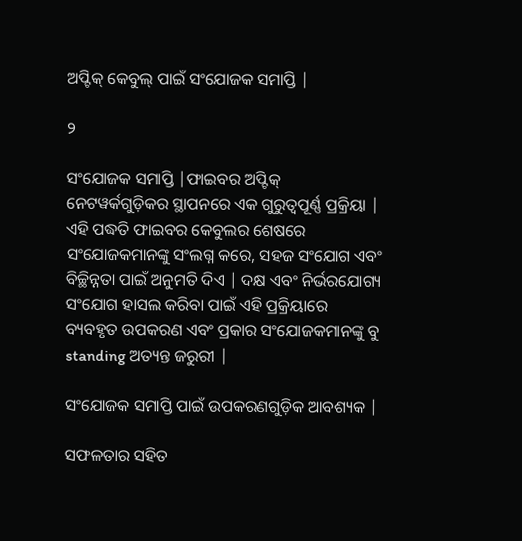ଅପ୍ଟିକ୍ କେବୁଲ୍ ପାଇଁ ସଂଯୋଜକ ସମାପ୍ତି |

୨

ସଂଯୋଜକ ସମାପ୍ତି |ଫାଇବର ଅପ୍ଟିକ୍ ନେଟୱର୍କଗୁଡ଼ିକର ସ୍ଥାପନରେ ଏକ ଗୁରୁତ୍ୱପୂର୍ଣ୍ଣ ପ୍ରକ୍ରିୟା | ଏହି ପଦ୍ଧତି ଫାଇବର କେବୁଲର ଶେଷରେ ସଂଯୋଜକମାନଙ୍କୁ ସଂଲଗ୍ନ କରେ, ସହଜ ସଂଯୋଗ ଏବଂ ବିଚ୍ଛିନ୍ନତା ପାଇଁ ଅନୁମତି ଦିଏ | ଦକ୍ଷ ଏବଂ ନିର୍ଭରଯୋଗ୍ୟ ସଂଯୋଗ ହାସଲ କରିବା ପାଇଁ ଏହି ପ୍ରକ୍ରିୟାରେ ବ୍ୟବହୃତ ଉପକରଣ ଏବଂ ପ୍ରକାର ସଂଯୋଜକମାନଙ୍କୁ ବୁ standing ଅତ୍ୟନ୍ତ ଜରୁରୀ |

ସଂଯୋଜକ ସମାପ୍ତି ପାଇଁ ଉପକରଣଗୁଡ଼ିକ ଆବଶ୍ୟକ |

ସଫଳତାର ସହିତ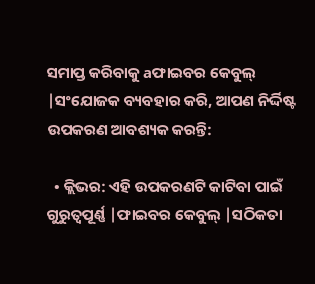ସମାପ୍ତ କରିବାକୁ aଫାଇବର କେବୁଲ୍ |ସଂଯୋଜକ ବ୍ୟବହାର କରି, ଆପଣ ନିର୍ଦ୍ଦିଷ୍ଟ ଉପକରଣ ଆବଶ୍ୟକ କରନ୍ତି:

  • କ୍ଲିଭର: ଏହି ଉପକରଣଟି କାଟିବା ପାଇଁ ଗୁରୁତ୍ୱପୂର୍ଣ୍ଣ |ଫାଇବର କେବୁଲ୍ |ସଠିକତା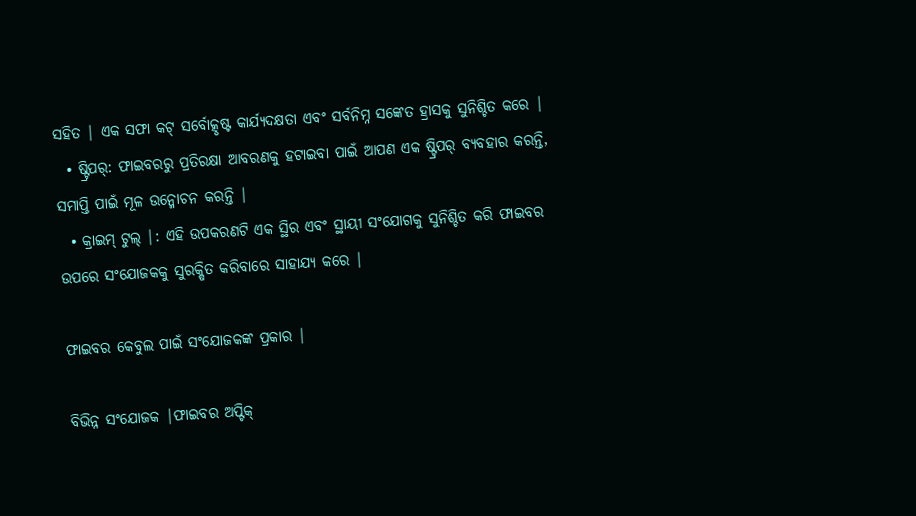ସହିତ | ଏକ ସଫା କଟ୍ ସର୍ବୋତ୍କୃଷ୍ଟ କାର୍ଯ୍ୟଦକ୍ଷତା ଏବଂ ସର୍ବନିମ୍ନ ସଙ୍କେତ ହ୍ରାସକୁ ସୁନିଶ୍ଚିତ କରେ |
  • ଷ୍ଟ୍ରିପର୍: ଫାଇବରରୁ ପ୍ରତିରକ୍ଷା ଆବରଣକୁ ହଟାଇବା ପାଇଁ ଆପଣ ଏକ ଷ୍ଟ୍ରିପର୍ ବ୍ୟବହାର କରନ୍ତି, ସମାପ୍ତି ପାଇଁ ମୂଳ ଉନ୍ମୋଚନ କରନ୍ତି |
  • କ୍ରାଇମ୍ ଟୁଲ୍ |: ଏହି ଉପକରଣଟି ଏକ ସ୍ଥିର ଏବଂ ସ୍ଥାୟୀ ସଂଯୋଗକୁ ସୁନିଶ୍ଚିତ କରି ଫାଇବର ଉପରେ ସଂଯୋଜକକୁ ସୁରକ୍ଷିତ କରିବାରେ ସାହାଯ୍ୟ କରେ |

ଫାଇବର କେବୁଲ ପାଇଁ ସଂଯୋଜକଙ୍କ ପ୍ରକାର |

ବିଭିନ୍ନ ସଂଯୋଜକ |ଫାଇବର ଅପ୍ଟିକ୍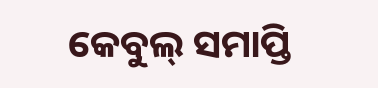କେବୁଲ୍ ସମାପ୍ତି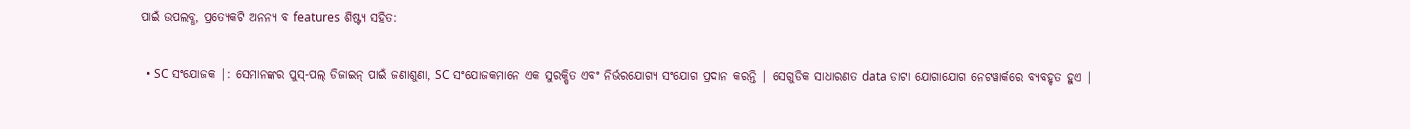ପାଇଁ ଉପଲବ୍ଧ, ପ୍ରତ୍ୟେକଟି ଅନନ୍ୟ ବ features ଶିଷ୍ଟ୍ୟ ସହିତ:

  • SC ସଂଯୋଜକ |: ସେମାନଙ୍କର ପୁସ୍-ପଲ୍ ଡିଜାଇନ୍ ପାଇଁ ଜଣାଶୁଣା, SC ସଂଯୋଜକମାନେ ଏକ ସୁରକ୍ଷିତ ଏବଂ ନିର୍ଭରଯୋଗ୍ୟ ସଂଯୋଗ ପ୍ରଦାନ କରନ୍ତି | ସେଗୁଡିକ ସାଧାରଣତ data ଡାଟା ଯୋଗାଯୋଗ ନେଟୱାର୍କରେ ବ୍ୟବହୃତ ହୁଏ |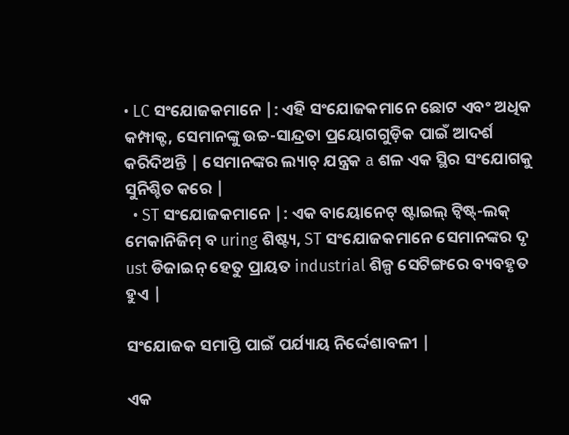• LC ସଂଯୋଜକମାନେ |: ଏହି ସଂଯୋଜକମାନେ ଛୋଟ ଏବଂ ଅଧିକ କମ୍ପାକ୍ଟ, ସେମାନଙ୍କୁ ଉଚ୍ଚ-ସାନ୍ଦ୍ରତା ପ୍ରୟୋଗଗୁଡ଼ିକ ପାଇଁ ଆଦର୍ଶ କରିଦିଅନ୍ତି | ସେମାନଙ୍କର ଲ୍ୟାଚ୍ ଯନ୍ତ୍ରକ a ଶଳ ଏକ ସ୍ଥିର ସଂଯୋଗକୁ ସୁନିଶ୍ଚିତ କରେ |
  • ST ସଂଯୋଜକମାନେ |: ଏକ ବାୟୋନେଟ୍ ଷ୍ଟାଇଲ୍ ଟ୍ୱିଷ୍ଟ୍-ଲକ୍ ମେକାନିଜିମ୍ ବ uring ଶିଷ୍ଟ୍ୟ, ST ସଂଯୋଜକମାନେ ସେମାନଙ୍କର ଦୃ ust ଡିଜାଇନ୍ ହେତୁ ପ୍ରାୟତ industrial ଶିଳ୍ପ ସେଟିଙ୍ଗରେ ବ୍ୟବହୃତ ହୁଏ |

ସଂଯୋଜକ ସମାପ୍ତି ପାଇଁ ପର୍ଯ୍ୟାୟ ନିର୍ଦ୍ଦେଶାବଳୀ |

ଏକ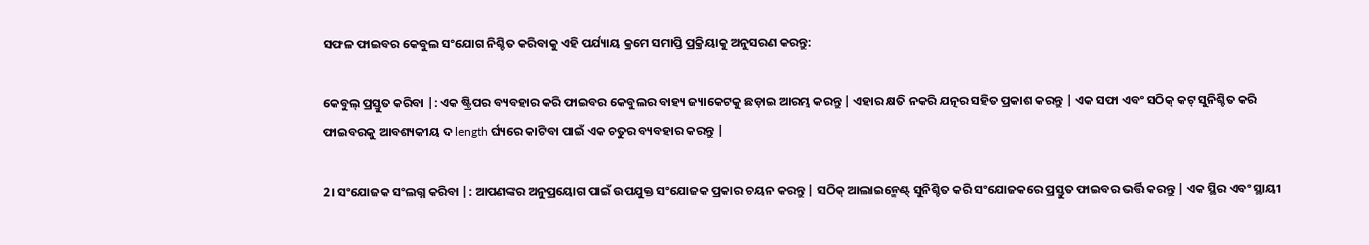ସଫଳ ଫାଇବର କେବୁଲ ସଂଯୋଗ ନିଶ୍ଚିତ କରିବାକୁ ଏହି ପର୍ଯ୍ୟାୟ କ୍ରମେ ସମାପ୍ତି ପ୍ରକ୍ରିୟାକୁ ଅନୁସରଣ କରନ୍ତୁ:

କେବୁଲ୍ ପ୍ରସ୍ତୁତ କରିବା |: ଏକ ଷ୍ଟ୍ରିପର ବ୍ୟବହାର କରି ଫାଇବର କେବୁଲର ବାହ୍ୟ ଜ୍ୟାକେଟକୁ ଛଡ଼ାଇ ଆରମ୍ଭ କରନ୍ତୁ | ଏହାର କ୍ଷତି ନକରି ଯତ୍ନର ସହିତ ପ୍ରକାଶ କରନ୍ତୁ | ଏକ ସଫା ଏବଂ ସଠିକ୍ କଟ୍ ସୁନିଶ୍ଚିତ କରି ଫାଇବରକୁ ଆବଶ୍ୟକୀୟ ଦ length ର୍ଘ୍ୟରେ କାଟିବା ପାଇଁ ଏକ ଚତୁର ବ୍ୟବହାର କରନ୍ତୁ |

2। ସଂଯୋଜକ ସଂଲଗ୍ନ କରିବା |: ଆପଣଙ୍କର ଅନୁପ୍ରୟୋଗ ପାଇଁ ଉପଯୁକ୍ତ ସଂଯୋଜକ ପ୍ରକାର ଚୟନ କରନ୍ତୁ | ସଠିକ୍ ଆଲାଇନ୍ମେଣ୍ଟ୍ ସୁନିଶ୍ଚିତ କରି ସଂଯୋଜକରେ ପ୍ରସ୍ତୁତ ଫାଇବର ଭର୍ତ୍ତି କରନ୍ତୁ | ଏକ ସ୍ଥିର ଏବଂ ସ୍ଥାୟୀ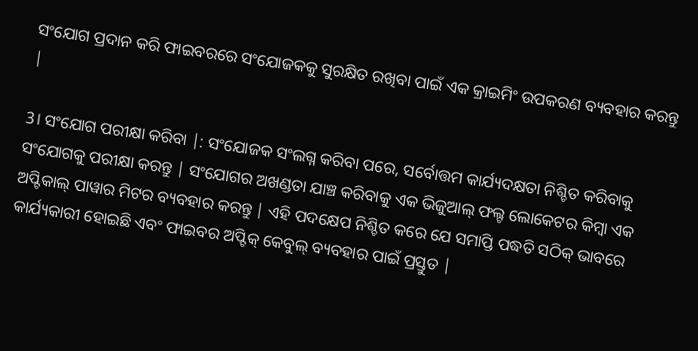ସଂଯୋଗ ପ୍ରଦାନ କରି ଫାଇବରରେ ସଂଯୋଜକକୁ ସୁରକ୍ଷିତ ରଖିବା ପାଇଁ ଏକ କ୍ରାଇମିଂ ଉପକରଣ ବ୍ୟବହାର କରନ୍ତୁ |

3। ସଂଯୋଗ ପରୀକ୍ଷା କରିବା |: ସଂଯୋଜକ ସଂଲଗ୍ନ କରିବା ପରେ, ସର୍ବୋତ୍ତମ କାର୍ଯ୍ୟଦକ୍ଷତା ନିଶ୍ଚିତ କରିବାକୁ ସଂଯୋଗକୁ ପରୀକ୍ଷା କରନ୍ତୁ | ସଂଯୋଗର ଅଖଣ୍ଡତା ଯାଞ୍ଚ କରିବାକୁ ଏକ ଭିଜୁଆଲ୍ ଫଲ୍ଟ ଲୋକେଟର କିମ୍ବା ଏକ ଅପ୍ଟିକାଲ୍ ପାୱାର ମିଟର ବ୍ୟବହାର କରନ୍ତୁ | ଏହି ପଦକ୍ଷେପ ନିଶ୍ଚିତ କରେ ଯେ ସମାପ୍ତି ପଦ୍ଧତି ସଠିକ୍ ଭାବରେ କାର୍ଯ୍ୟକାରୀ ହୋଇଛି ଏବଂ ଫାଇବର ଅପ୍ଟିକ୍ କେବୁଲ୍ ବ୍ୟବହାର ପାଇଁ ପ୍ରସ୍ତୁତ |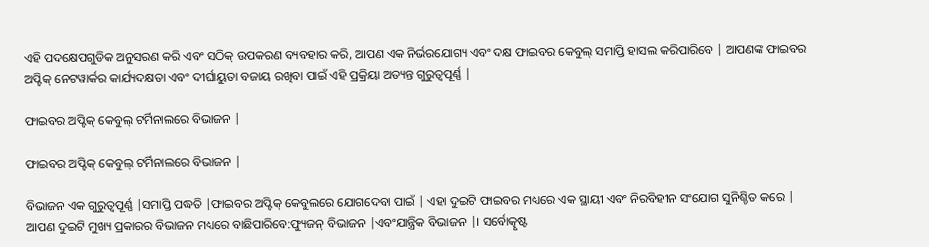ଏହି ପଦକ୍ଷେପଗୁଡିକ ଅନୁସରଣ କରି ଏବଂ ସଠିକ୍ ଉପକରଣ ବ୍ୟବହାର କରି, ଆପଣ ଏକ ନିର୍ଭରଯୋଗ୍ୟ ଏବଂ ଦକ୍ଷ ଫାଇବର କେବୁଲ୍ ସମାପ୍ତି ହାସଲ କରିପାରିବେ | ଆପଣଙ୍କ ଫାଇବର ଅପ୍ଟିକ୍ ନେଟୱାର୍କର କାର୍ଯ୍ୟଦକ୍ଷତା ଏବଂ ଦୀର୍ଘାୟୁତା ବଜାୟ ରଖିବା ପାଇଁ ଏହି ପ୍ରକ୍ରିୟା ଅତ୍ୟନ୍ତ ଗୁରୁତ୍ୱପୂର୍ଣ୍ଣ |

ଫାଇବର ଅପ୍ଟିକ୍ କେବୁଲ୍ ଟର୍ମିନାଲରେ ବିଭାଜନ |

ଫାଇବର ଅପ୍ଟିକ୍ କେବୁଲ୍ ଟର୍ମିନାଲରେ ବିଭାଜନ |

ବିଭାଜନ ଏକ ଗୁରୁତ୍ୱପୂର୍ଣ୍ଣ |ସମାପ୍ତି ପଦ୍ଧତି |ଫାଇବର ଅପ୍ଟିକ୍ କେବୁଲରେ ଯୋଗଦେବା ପାଇଁ | ଏହା ଦୁଇଟି ଫାଇବର ମଧ୍ୟରେ ଏକ ସ୍ଥାୟୀ ଏବଂ ନିରବିହୀନ ସଂଯୋଗ ସୁନିଶ୍ଚିତ କରେ | ଆପଣ ଦୁଇଟି ମୁଖ୍ୟ ପ୍ରକାରର ବିଭାଜନ ମଧ୍ୟରେ ବାଛିପାରିବେ:ଫ୍ୟୁଜନ୍ ବିଭାଜନ |ଏବଂଯାନ୍ତ୍ରିକ ବିଭାଜନ |। ସର୍ବୋତ୍କୃଷ୍ଟ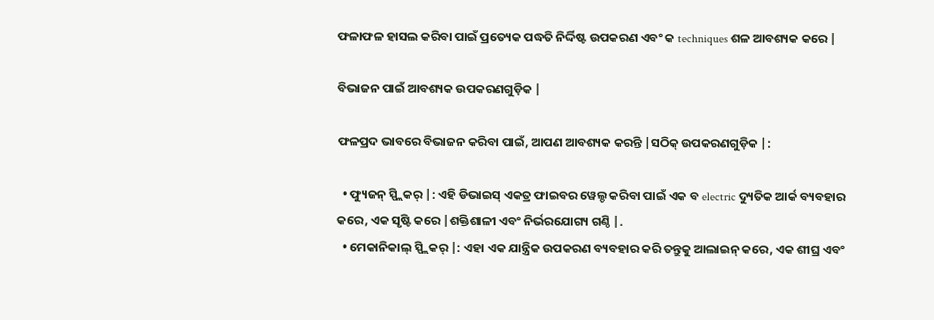ଫଳାଫଳ ହାସଲ କରିବା ପାଇଁ ପ୍ରତ୍ୟେକ ପଦ୍ଧତି ନିର୍ଦ୍ଦିଷ୍ଟ ଉପକରଣ ଏବଂ କ techniques ଶଳ ଆବଶ୍ୟକ କରେ |

ବିଭାଜନ ପାଇଁ ଆବଶ୍ୟକ ଉପକରଣଗୁଡ଼ିକ |

ଫଳପ୍ରଦ ଭାବରେ ବିଭାଜନ କରିବା ପାଇଁ, ଆପଣ ଆବଶ୍ୟକ କରନ୍ତି |ସଠିକ୍ ଉପକରଣଗୁଡ଼ିକ |:

  • ଫ୍ୟୁଜନ୍ ସ୍ପ୍ଲିକର୍ |: ଏହି ଡିଭାଇସ୍ ଏକତ୍ର ଫାଇବର ୱେଲ୍ଡ କରିବା ପାଇଁ ଏକ ବ electric ଦ୍ୟୁତିକ ଆର୍କ ବ୍ୟବହାର କରେ, ଏକ ସୃଷ୍ଟି କରେ |ଶକ୍ତିଶାଳୀ ଏବଂ ନିର୍ଭରଯୋଗ୍ୟ ଗଣ୍ଠି |.
  • ମେକାନିକାଲ୍ ସ୍ପ୍ଲିକର୍ |: ଏହା ଏକ ଯାନ୍ତ୍ରିକ ଉପକରଣ ବ୍ୟବହାର କରି ତନ୍ତୁକୁ ଆଲାଇନ୍ କରେ, ଏକ ଶୀଘ୍ର ଏବଂ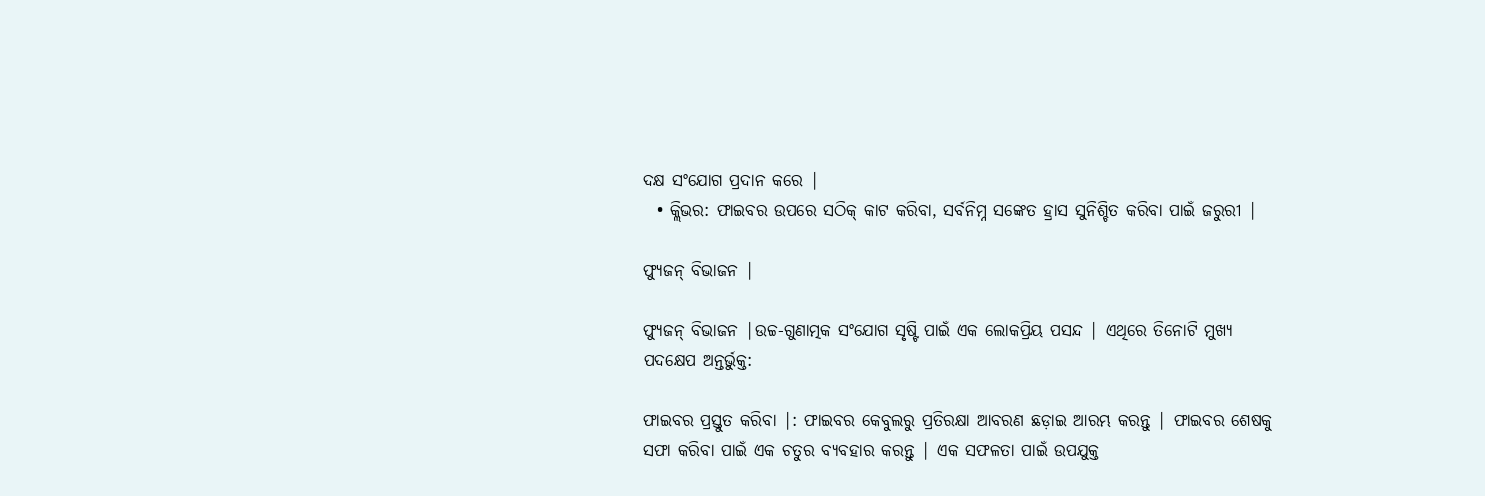ଦକ୍ଷ ସଂଯୋଗ ପ୍ରଦାନ କରେ |
  • କ୍ଲିଭର: ଫାଇବର ଉପରେ ସଠିକ୍ କାଟ କରିବା, ସର୍ବନିମ୍ନ ସଙ୍କେତ ହ୍ରାସ ସୁନିଶ୍ଚିତ କରିବା ପାଇଁ ଜରୁରୀ |

ଫ୍ୟୁଜନ୍ ବିଭାଜନ |

ଫ୍ୟୁଜନ୍ ବିଭାଜନ |ଉଚ୍ଚ-ଗୁଣାତ୍ମକ ସଂଯୋଗ ସୃଷ୍ଟି ପାଇଁ ଏକ ଲୋକପ୍ରିୟ ପସନ୍ଦ | ଏଥିରେ ତିନୋଟି ମୁଖ୍ୟ ପଦକ୍ଷେପ ଅନ୍ତର୍ଭୁକ୍ତ:

ଫାଇବର ପ୍ରସ୍ତୁତ କରିବା |: ଫାଇବର କେବୁଲରୁ ପ୍ରତିରକ୍ଷା ଆବରଣ ଛଡ଼ାଇ ଆରମ୍ଭ କରନ୍ତୁ | ଫାଇବର ଶେଷକୁ ସଫା କରିବା ପାଇଁ ଏକ ଚତୁର ବ୍ୟବହାର କରନ୍ତୁ | ଏକ ସଫଳତା ପାଇଁ ଉପଯୁକ୍ତ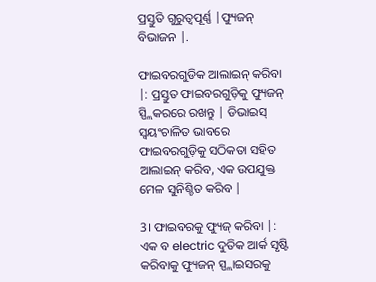ପ୍ରସ୍ତୁତି ଗୁରୁତ୍ୱପୂର୍ଣ୍ଣ |ଫ୍ୟୁଜନ୍ ବିଭାଜନ |.

ଫାଇବରଗୁଡିକ ଆଲାଇନ୍ କରିବା |: ପ୍ରସ୍ତୁତ ଫାଇବରଗୁଡ଼ିକୁ ଫ୍ୟୁଜନ୍ ସ୍ପ୍ଲିକରରେ ରଖନ୍ତୁ | ଡିଭାଇସ୍ ସ୍ୱୟଂଚାଳିତ ଭାବରେ ଫାଇବରଗୁଡ଼ିକୁ ସଠିକତା ସହିତ ଆଲାଇନ୍ କରିବ, ଏକ ଉପଯୁକ୍ତ ମେଳ ସୁନିଶ୍ଚିତ କରିବ |

3। ଫାଇବରକୁ ଫ୍ୟୁଜ୍ କରିବା |: ଏକ ବ electric ଦୁତିକ ଆର୍କ ସୃଷ୍ଟି କରିବାକୁ ଫ୍ୟୁଜନ୍ ସ୍ପ୍ଲାଇସରକୁ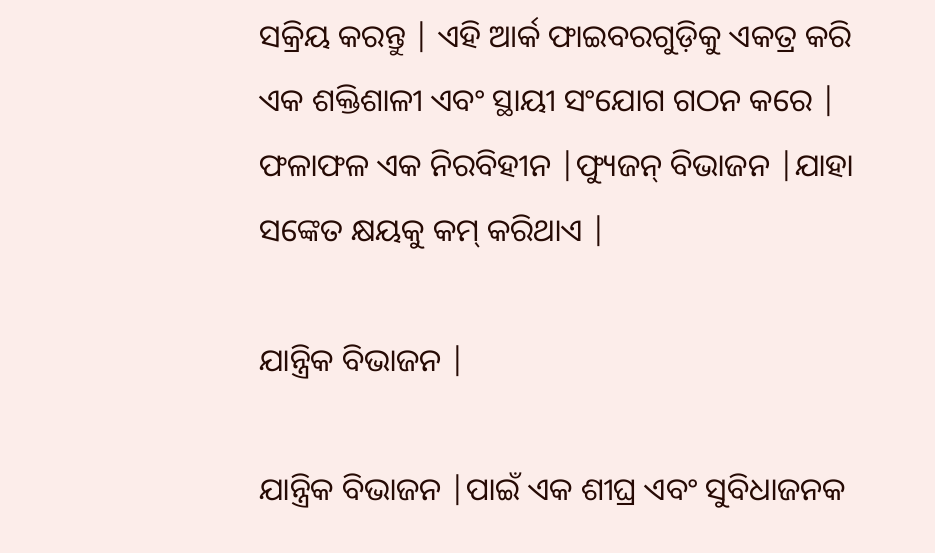ସକ୍ରିୟ କରନ୍ତୁ | ଏହି ଆର୍କ ଫାଇବରଗୁଡ଼ିକୁ ଏକତ୍ର କରି ଏକ ଶକ୍ତିଶାଳୀ ଏବଂ ସ୍ଥାୟୀ ସଂଯୋଗ ଗଠନ କରେ | ଫଳାଫଳ ଏକ ନିରବିହୀନ |ଫ୍ୟୁଜନ୍ ବିଭାଜନ |ଯାହା ସଙ୍କେତ କ୍ଷୟକୁ କମ୍ କରିଥାଏ |

ଯାନ୍ତ୍ରିକ ବିଭାଜନ |

ଯାନ୍ତ୍ରିକ ବିଭାଜନ |ପାଇଁ ଏକ ଶୀଘ୍ର ଏବଂ ସୁବିଧାଜନକ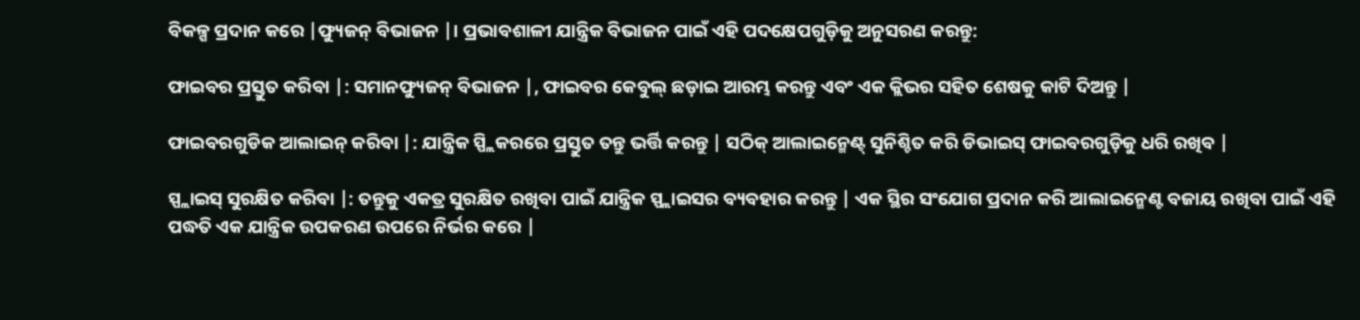ବିକଳ୍ପ ପ୍ରଦାନ କରେ |ଫ୍ୟୁଜନ୍ ବିଭାଜନ |। ପ୍ରଭାବଶାଳୀ ଯାନ୍ତ୍ରିକ ବିଭାଜନ ପାଇଁ ଏହି ପଦକ୍ଷେପଗୁଡ଼ିକୁ ଅନୁସରଣ କରନ୍ତୁ:

ଫାଇବର ପ୍ରସ୍ତୁତ କରିବା |: ସମାନଫ୍ୟୁଜନ୍ ବିଭାଜନ |, ଫାଇବର କେବୁଲ୍ ଛଡ଼ାଇ ଆରମ୍ଭ କରନ୍ତୁ ଏବଂ ଏକ କ୍ଲିଭର ସହିତ ଶେଷକୁ କାଟି ଦିଅନ୍ତୁ |

ଫାଇବରଗୁଡିକ ଆଲାଇନ୍ କରିବା |: ଯାନ୍ତ୍ରିକ ସ୍ପ୍ଲିକରରେ ପ୍ରସ୍ତୁତ ତନ୍ତୁ ଭର୍ତ୍ତି କରନ୍ତୁ | ସଠିକ୍ ଆଲାଇନ୍ମେଣ୍ଟ୍ ସୁନିଶ୍ଚିତ କରି ଡିଭାଇସ୍ ଫାଇବରଗୁଡ଼ିକୁ ଧରି ରଖିବ |

ସ୍ପ୍ଲାଇସ୍ ସୁରକ୍ଷିତ କରିବା |: ତନ୍ତୁକୁ ଏକତ୍ର ସୁରକ୍ଷିତ ରଖିବା ପାଇଁ ଯାନ୍ତ୍ରିକ ସ୍ପ୍ଲାଇସର ବ୍ୟବହାର କରନ୍ତୁ | ଏକ ସ୍ଥିର ସଂଯୋଗ ପ୍ରଦାନ କରି ଆଲାଇନ୍ମେଣ୍ଟ ବଜାୟ ରଖିବା ପାଇଁ ଏହି ପଦ୍ଧତି ଏକ ଯାନ୍ତ୍ରିକ ଉପକରଣ ଉପରେ ନିର୍ଭର କରେ |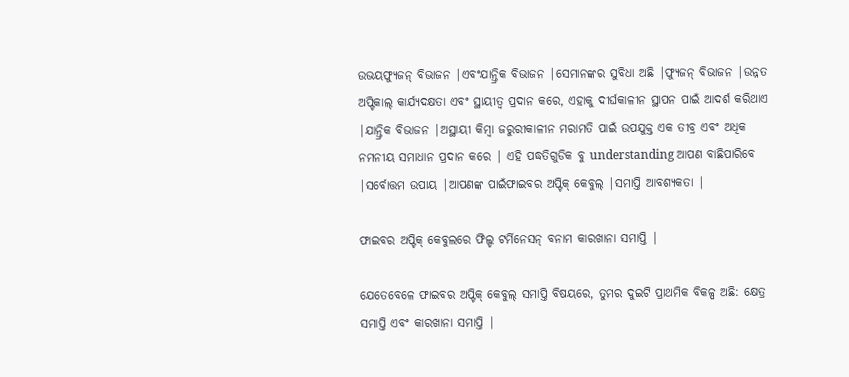ଉଭୟଫ୍ୟୁଜନ୍ ବିଭାଜନ |ଏବଂଯାନ୍ତ୍ରିକ ବିଭାଜନ |ସେମାନଙ୍କର ସୁବିଧା ଅଛି |ଫ୍ୟୁଜନ୍ ବିଭାଜନ |ଉନ୍ନତ ଅପ୍ଟିକାଲ୍ କାର୍ଯ୍ୟଦକ୍ଷତା ଏବଂ ସ୍ଥାୟୀତ୍ୱ ପ୍ରଦାନ କରେ, ଏହାକୁ ଦୀର୍ଘକାଳୀନ ସ୍ଥାପନ ପାଇଁ ଆଦର୍ଶ କରିଥାଏ |ଯାନ୍ତ୍ରିକ ବିଭାଜନ |ଅସ୍ଥାୟୀ କିମ୍ବା ଜରୁରୀକାଳୀନ ମରାମତି ପାଇଁ ଉପଯୁକ୍ତ ଏକ ତୀବ୍ର ଏବଂ ଅଧିକ ନମନୀୟ ସମାଧାନ ପ୍ରଦାନ କରେ | ଏହି ପଦ୍ଧତିଗୁଡିକ ବୁ understanding ଆପଣ ବାଛିପାରିବେ |ସର୍ବୋତ୍ତମ ଉପାୟ |ଆପଣଙ୍କ ପାଇଁଫାଇବର ଅପ୍ଟିକ୍ କେବୁଲ୍ |ସମାପ୍ତି ଆବଶ୍ୟକତା |

ଫାଇବର ଅପ୍ଟିକ୍ କେବୁଲରେ ଫିଲ୍ଡ ଟର୍ମିନେସନ୍ ବନାମ କାରଖାନା ସମାପ୍ତି |

ଯେତେବେଳେ ଫାଇବର ଅପ୍ଟିକ୍ କେବୁଲ୍ ସମାପ୍ତି ବିଷୟରେ, ତୁମର ଦୁଇଟି ପ୍ରାଥମିକ ବିକଳ୍ପ ଅଛି: କ୍ଷେତ୍ର ସମାପ୍ତି ଏବଂ କାରଖାନା ସମାପ୍ତି |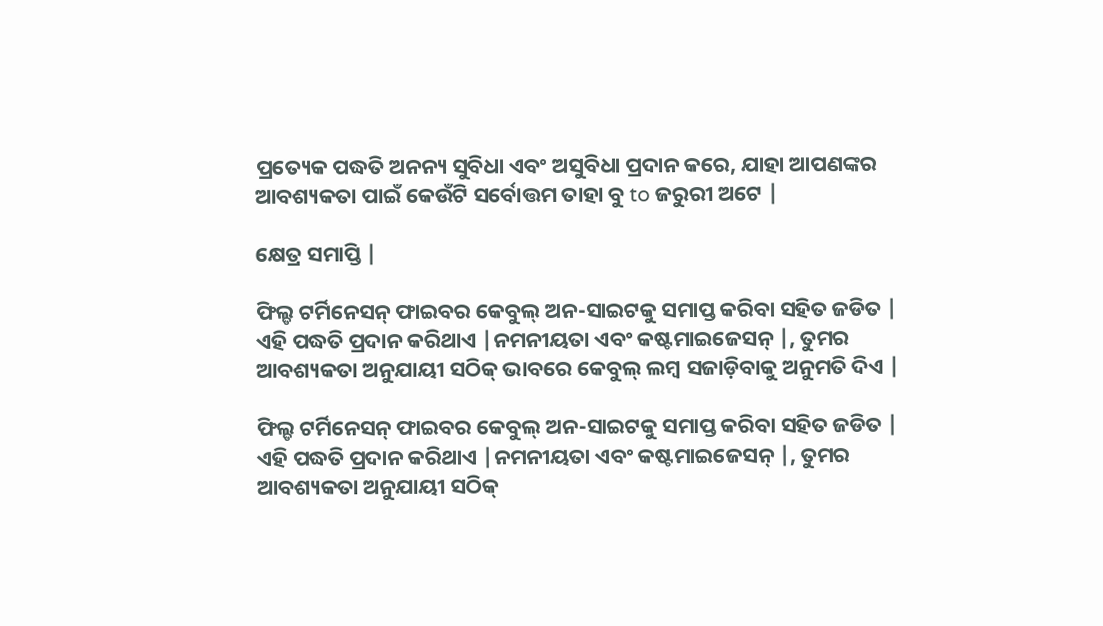ପ୍ରତ୍ୟେକ ପଦ୍ଧତି ଅନନ୍ୟ ସୁବିଧା ଏବଂ ଅସୁବିଧା ପ୍ରଦାନ କରେ, ଯାହା ଆପଣଙ୍କର ଆବଶ୍ୟକତା ପାଇଁ କେଉଁଟି ସର୍ବୋତ୍ତମ ତାହା ବୁ to ଜରୁରୀ ଅଟେ |

କ୍ଷେତ୍ର ସମାପ୍ତି |

ଫିଲ୍ଡ ଟର୍ମିନେସନ୍ ଫାଇବର କେବୁଲ୍ ଅନ-ସାଇଟକୁ ସମାପ୍ତ କରିବା ସହିତ ଜଡିତ | ଏହି ପଦ୍ଧତି ପ୍ରଦାନ କରିଥାଏ |ନମନୀୟତା ଏବଂ କଷ୍ଟମାଇଜେସନ୍ |, ତୁମର ଆବଶ୍ୟକତା ଅନୁଯାୟୀ ସଠିକ୍ ଭାବରେ କେବୁଲ୍ ଲମ୍ବ ସଜାଡ଼ିବାକୁ ଅନୁମତି ଦିଏ |

ଫିଲ୍ଡ ଟର୍ମିନେସନ୍ ଫାଇବର କେବୁଲ୍ ଅନ-ସାଇଟକୁ ସମାପ୍ତ କରିବା ସହିତ ଜଡିତ | ଏହି ପଦ୍ଧତି ପ୍ରଦାନ କରିଥାଏ |ନମନୀୟତା ଏବଂ କଷ୍ଟମାଇଜେସନ୍ |, ତୁମର ଆବଶ୍ୟକତା ଅନୁଯାୟୀ ସଠିକ୍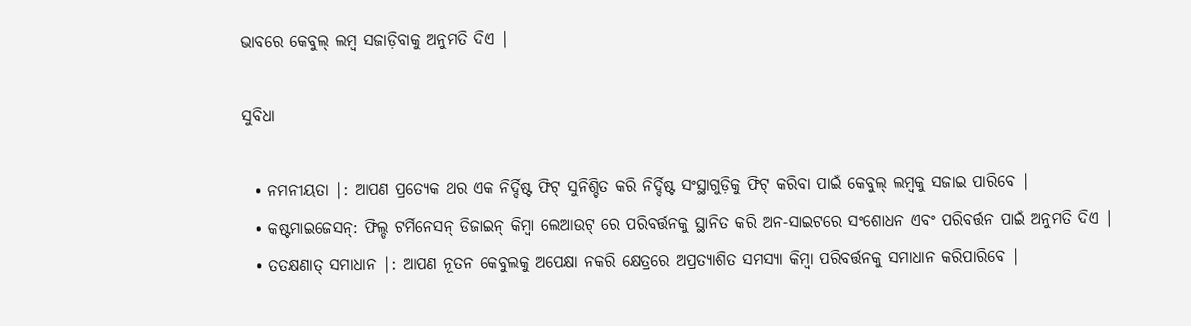ଭାବରେ କେବୁଲ୍ ଲମ୍ବ ସଜାଡ଼ିବାକୁ ଅନୁମତି ଦିଏ |

ସୁବିଧା

  • ନମନୀୟତା |: ଆପଣ ପ୍ରତ୍ୟେକ ଥର ଏକ ନିର୍ଦ୍ଦିଷ୍ଟ ଫିଟ୍ ସୁନିଶ୍ଚିତ କରି ନିର୍ଦ୍ଦିଷ୍ଟ ସଂସ୍ଥାଗୁଡ଼ିକୁ ଫିଟ୍ କରିବା ପାଇଁ କେବୁଲ୍ ଲମ୍ବକୁ ସଜାଇ ପାରିବେ |
  • କଷ୍ଟମାଇଜେସନ୍: ଫିଲ୍ଡ ଟର୍ମିନେସନ୍ ଡିଜାଇନ୍ କିମ୍ବା ଲେଆଉଟ୍ ରେ ପରିବର୍ତ୍ତନକୁ ସ୍ଥାନିତ କରି ଅନ-ସାଇଟରେ ସଂଶୋଧନ ଏବଂ ପରିବର୍ତ୍ତନ ପାଇଁ ଅନୁମତି ଦିଏ |
  • ତତକ୍ଷଣାତ୍ ସମାଧାନ |: ଆପଣ ନୂତନ କେବୁଲକୁ ଅପେକ୍ଷା ନକରି କ୍ଷେତ୍ରରେ ଅପ୍ରତ୍ୟାଶିତ ସମସ୍ୟା କିମ୍ବା ପରିବର୍ତ୍ତନକୁ ସମାଧାନ କରିପାରିବେ |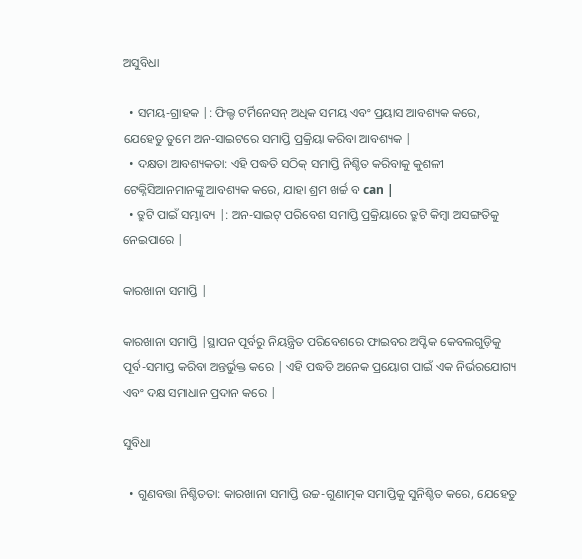ଅସୁବିଧା

  • ସମୟ-ଗ୍ରାହକ |: ଫିଲ୍ଡ ଟର୍ମିନେସନ୍ ଅଧିକ ସମୟ ଏବଂ ପ୍ରୟାସ ଆବଶ୍ୟକ କରେ, ଯେହେତୁ ତୁମେ ଅନ-ସାଇଟରେ ସମାପ୍ତି ପ୍ରକ୍ରିୟା କରିବା ଆବଶ୍ୟକ |
  • ଦକ୍ଷତା ଆବଶ୍ୟକତା: ଏହି ପଦ୍ଧତି ସଠିକ୍ ସମାପ୍ତି ନିଶ୍ଚିତ କରିବାକୁ କୁଶଳୀ ଟେକ୍ନିସିଆନମାନଙ୍କୁ ଆବଶ୍ୟକ କରେ, ଯାହା ଶ୍ରମ ଖର୍ଚ୍ଚ ବ can |
  • ତ୍ରୁଟି ପାଇଁ ସମ୍ଭାବ୍ୟ |: ଅନ-ସାଇଟ୍ ପରିବେଶ ସମାପ୍ତି ପ୍ରକ୍ରିୟାରେ ତ୍ରୁଟି କିମ୍ବା ଅସଙ୍ଗତିକୁ ନେଇପାରେ |

କାରଖାନା ସମାପ୍ତି |

କାରଖାନା ସମାପ୍ତି |ସ୍ଥାପନ ପୂର୍ବରୁ ନିୟନ୍ତ୍ରିତ ପରିବେଶରେ ଫାଇବର ଅପ୍ଟିକ କେବଲଗୁଡ଼ିକୁ ପୂର୍ବ-ସମାପ୍ତ କରିବା ଅନ୍ତର୍ଭୁକ୍ତ କରେ | ଏହି ପଦ୍ଧତି ଅନେକ ପ୍ରୟୋଗ ପାଇଁ ଏକ ନିର୍ଭରଯୋଗ୍ୟ ଏବଂ ଦକ୍ଷ ସମାଧାନ ପ୍ରଦାନ କରେ |

ସୁବିଧା

  • ଗୁଣବତ୍ତା ନିଶ୍ଚିତତା: କାରଖାନା ସମାପ୍ତି ଉଚ୍ଚ-ଗୁଣାତ୍ମକ ସମାପ୍ତିକୁ ସୁନିଶ୍ଚିତ କରେ, ଯେହେତୁ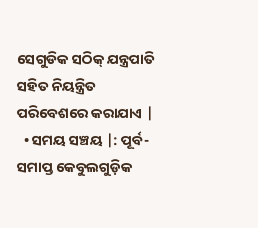ସେଗୁଡିକ ସଠିକ୍ ଯନ୍ତ୍ରପାତି ସହିତ ନିୟନ୍ତ୍ରିତ ପରିବେଶରେ କରାଯାଏ |
  • ସମୟ ସଞ୍ଚୟ |: ପୂର୍ବ-ସମାପ୍ତ କେବୁଲଗୁଡ଼ିକ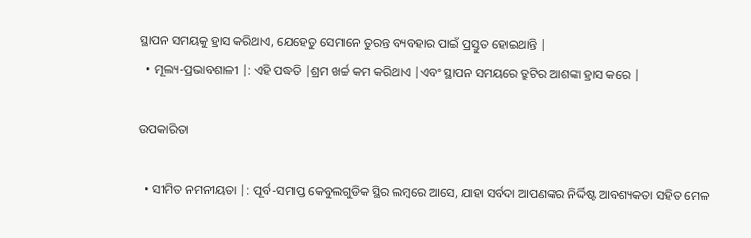ସ୍ଥାପନ ସମୟକୁ ହ୍ରାସ କରିଥାଏ, ଯେହେତୁ ସେମାନେ ତୁରନ୍ତ ବ୍ୟବହାର ପାଇଁ ପ୍ରସ୍ତୁତ ହୋଇଥାନ୍ତି |
  • ମୂଲ୍ୟ-ପ୍ରଭାବଶାଳୀ |: ଏହି ପଦ୍ଧତି |ଶ୍ରମ ଖର୍ଚ୍ଚ କମ କରିଥାଏ |ଏବଂ ସ୍ଥାପନ ସମୟରେ ତ୍ରୁଟିର ଆଶଙ୍କା ହ୍ରାସ କରେ |

ଉପକାରିତା

  • ସୀମିତ ନମନୀୟତା |: ପୂର୍ବ-ସମାପ୍ତ କେବୁଲଗୁଡିକ ସ୍ଥିର ଲମ୍ବରେ ଆସେ, ଯାହା ସର୍ବଦା ଆପଣଙ୍କର ନିର୍ଦ୍ଦିଷ୍ଟ ଆବଶ୍ୟକତା ସହିତ ମେଳ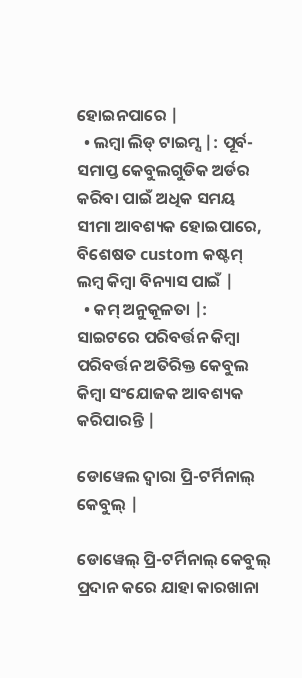ହୋଇନପାରେ |
  • ଲମ୍ବା ଲିଡ୍ ଟାଇମ୍ସ |: ପୂର୍ବ-ସମାପ୍ତ କେବୁଲଗୁଡିକ ଅର୍ଡର କରିବା ପାଇଁ ଅଧିକ ସମୟ ସୀମା ଆବଶ୍ୟକ ହୋଇପାରେ, ବିଶେଷତ custom କଷ୍ଟମ୍ ଲମ୍ବ କିମ୍ବା ବିନ୍ୟାସ ପାଇଁ |
  • କମ୍ ଅନୁକୂଳତା |: ସାଇଟରେ ପରିବର୍ତ୍ତନ କିମ୍ବା ପରିବର୍ତ୍ତନ ଅତିରିକ୍ତ କେବୁଲ କିମ୍ବା ସଂଯୋଜକ ଆବଶ୍ୟକ କରିପାରନ୍ତି |

ଡୋୱେଲ ଦ୍ୱାରା ପ୍ରି-ଟର୍ମିନାଲ୍ କେବୁଲ୍ |

ଡୋୱେଲ୍ ପ୍ରି-ଟର୍ମିନାଲ୍ କେବୁଲ୍ ପ୍ରଦାନ କରେ ଯାହା କାରଖାନା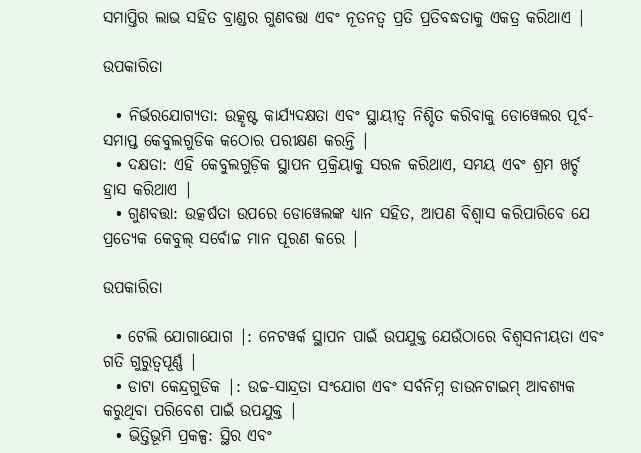ସମାପ୍ତିର ଲାଭ ସହିତ ବ୍ରାଣ୍ଡର ଗୁଣବତ୍ତା ଏବଂ ନୂତନତ୍ୱ ପ୍ରତି ପ୍ରତିବଦ୍ଧତାକୁ ଏକତ୍ର କରିଥାଏ |

ଉପକାରିତା

  • ନିର୍ଭରଯୋଗ୍ୟତା: ଉତ୍କୃଷ୍ଟ କାର୍ଯ୍ୟଦକ୍ଷତା ଏବଂ ସ୍ଥାୟୀତ୍ୱ ନିଶ୍ଚିତ କରିବାକୁ ଡୋୱେଲର ପୂର୍ବ-ସମାପ୍ତ କେବୁଲଗୁଡିକ କଠୋର ପରୀକ୍ଷଣ କରନ୍ତି |
  • ଦକ୍ଷତା: ଏହି କେବୁଲଗୁଡ଼ିକ ସ୍ଥାପନ ପ୍ରକ୍ରିୟାକୁ ସରଳ କରିଥାଏ, ସମୟ ଏବଂ ଶ୍ରମ ଖର୍ଚ୍ଚ ହ୍ରାସ କରିଥାଏ |
  • ଗୁଣବତ୍ତା: ଉତ୍କର୍ଷତା ଉପରେ ଡୋୱେଲଙ୍କ ଧ୍ୟାନ ସହିତ, ଆପଣ ବିଶ୍ୱାସ କରିପାରିବେ ଯେ ପ୍ରତ୍ୟେକ କେବୁଲ୍ ସର୍ବୋଚ୍ଚ ମାନ ପୂରଣ କରେ |

ଉପକାରିତା

  • ଟେଲି ଯୋଗାଯୋଗ |: ନେଟୱର୍କ ସ୍ଥାପନ ପାଇଁ ଉପଯୁକ୍ତ ଯେଉଁଠାରେ ବିଶ୍ୱସନୀୟତା ଏବଂ ଗତି ଗୁରୁତ୍ୱପୂର୍ଣ୍ଣ |
  • ଡାଟା କେନ୍ଦ୍ରଗୁଡିକ |: ଉଚ୍ଚ-ସାନ୍ଦ୍ରତା ସଂଯୋଗ ଏବଂ ସର୍ବନିମ୍ନ ଡାଉନଟାଇମ୍ ଆବଶ୍ୟକ କରୁଥିବା ପରିବେଶ ପାଇଁ ଉପଯୁକ୍ତ |
  • ଭିତ୍ତିଭୂମି ପ୍ରକଳ୍ପ: ସ୍ଥିର ଏବଂ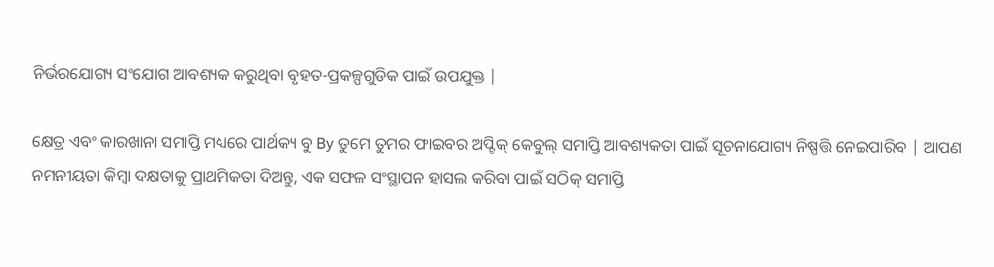ନିର୍ଭରଯୋଗ୍ୟ ସଂଯୋଗ ଆବଶ୍ୟକ କରୁଥିବା ବୃହତ-ପ୍ରକଳ୍ପଗୁଡିକ ପାଇଁ ଉପଯୁକ୍ତ |

କ୍ଷେତ୍ର ଏବଂ କାରଖାନା ସମାପ୍ତି ମଧ୍ୟରେ ପାର୍ଥକ୍ୟ ବୁ By ତୁମେ ତୁମର ଫାଇବର ଅପ୍ଟିକ୍ କେବୁଲ୍ ସମାପ୍ତି ଆବଶ୍ୟକତା ପାଇଁ ସୂଚନାଯୋଗ୍ୟ ନିଷ୍ପତ୍ତି ନେଇପାରିବ | ଆପଣ ନମନୀୟତା କିମ୍ବା ଦକ୍ଷତାକୁ ପ୍ରାଥମିକତା ଦିଅନ୍ତୁ, ଏକ ସଫଳ ସଂସ୍ଥାପନ ହାସଲ କରିବା ପାଇଁ ସଠିକ୍ ସମାପ୍ତି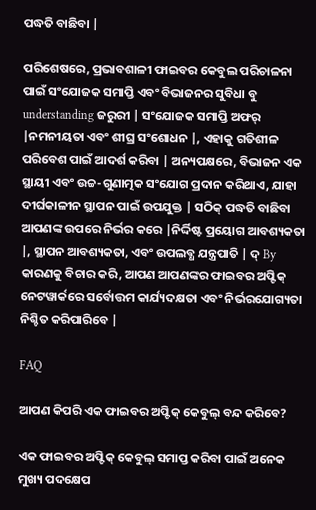ପଦ୍ଧତି ବାଛିବା |

ପରିଶେଷରେ, ପ୍ରଭାବଶାଳୀ ଫାଇବର କେବୁଲ ପରିଚାଳନା ପାଇଁ ସଂଯୋଜକ ସମାପ୍ତି ଏବଂ ବିଭାଜନର ସୁବିଧା ବୁ understanding ଜରୁରୀ | ସଂଯୋଜକ ସମାପ୍ତି ଅଫର୍ |ନମନୀୟତା ଏବଂ ଶୀଘ୍ର ସଂଶୋଧନ |, ଏହାକୁ ଗତିଶୀଳ ପରିବେଶ ପାଇଁ ଆଦର୍ଶ କରିବା | ଅନ୍ୟପକ୍ଷରେ, ବିଭାଜନ ଏକ ସ୍ଥାୟୀ ଏବଂ ଉଚ୍ଚ-ଗୁଣାତ୍ମକ ସଂଯୋଗ ପ୍ରଦାନ କରିଥାଏ, ଯାହା ଦୀର୍ଘକାଳୀନ ସ୍ଥାପନ ପାଇଁ ଉପଯୁକ୍ତ | ସଠିକ୍ ପଦ୍ଧତି ବାଛିବା ଆପଣଙ୍କ ଉପରେ ନିର୍ଭର କରେ |ନିର୍ଦ୍ଦିଷ୍ଟ ପ୍ରୟୋଗ ଆବଶ୍ୟକତା |, ସ୍ଥାପନ ଆବଶ୍ୟକତା, ଏବଂ ଉପଲବ୍ଧ ଯନ୍ତ୍ରପାତି | ଦ୍ By କାରଣକୁ ବିଚାର କରି, ଆପଣ ଆପଣଙ୍କର ଫାଇବର ଅପ୍ଟିକ୍ ନେଟୱାର୍କରେ ସର୍ବୋତ୍ତମ କାର୍ଯ୍ୟଦକ୍ଷତା ଏବଂ ନିର୍ଭରଯୋଗ୍ୟତା ନିଶ୍ଚିତ କରିପାରିବେ |

FAQ

ଆପଣ କିପରି ଏକ ଫାଇବର ଅପ୍ଟିକ୍ କେବୁଲ୍ ବନ୍ଦ କରିବେ?

ଏକ ଫାଇବର ଅପ୍ଟିକ୍ କେବୁଲ୍ ସମାପ୍ତ କରିବା ପାଇଁ ଅନେକ ମୁଖ୍ୟ ପଦକ୍ଷେପ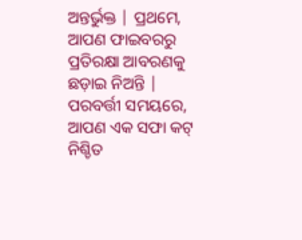ଅନ୍ତର୍ଭୁକ୍ତ | ପ୍ରଥମେ, ଆପଣ ଫାଇବରରୁ ପ୍ରତିରକ୍ଷା ଆବରଣକୁ ଛଡ଼ାଇ ନିଅନ୍ତି | ପରବର୍ତ୍ତୀ ସମୟରେ, ଆପଣ ଏକ ସଫା କଟ୍ ନିଶ୍ଚିତ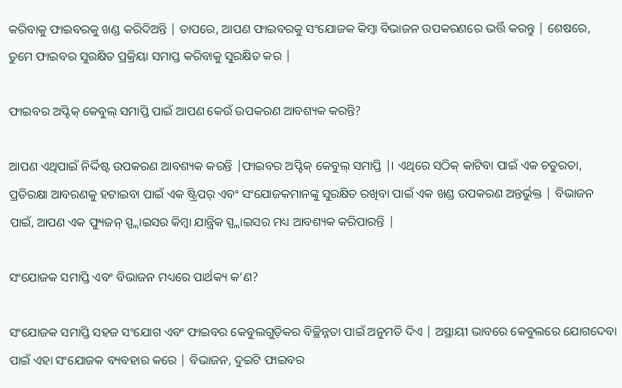କରିବାକୁ ଫାଇବରକୁ ଖଣ୍ଡ କରିଦିଅନ୍ତି | ତାପରେ, ଆପଣ ଫାଇବରକୁ ସଂଯୋଜକ କିମ୍ବା ବିଭାଜନ ଉପକରଣରେ ଭର୍ତ୍ତି କରନ୍ତୁ | ଶେଷରେ, ତୁମେ ଫାଇବର ସୁରକ୍ଷିତ ପ୍ରକ୍ରିୟା ସମାପ୍ତ କରିବାକୁ ସୁରକ୍ଷିତ କର |

ଫାଇବର ଅପ୍ଟିକ୍ କେବୁଲ୍ ସମାପ୍ତି ପାଇଁ ଆପଣ କେଉଁ ଉପକରଣ ଆବଶ୍ୟକ କରନ୍ତି?

ଆପଣ ଏଥିପାଇଁ ନିର୍ଦ୍ଦିଷ୍ଟ ଉପକରଣ ଆବଶ୍ୟକ କରନ୍ତି |ଫାଇବର ଅପ୍ଟିକ୍ କେବୁଲ୍ ସମାପ୍ତି |। ଏଥିରେ ସଠିକ୍ କାଟିବା ପାଇଁ ଏକ ଚତୁରତା, ପ୍ରତିରକ୍ଷା ଆବରଣକୁ ହଟାଇବା ପାଇଁ ଏକ ଷ୍ଟ୍ରିପର୍ ଏବଂ ସଂଯୋଜକମାନଙ୍କୁ ସୁରକ୍ଷିତ ରଖିବା ପାଇଁ ଏକ ଖଣ୍ଡ ଉପକରଣ ଅନ୍ତର୍ଭୁକ୍ତ | ବିଭାଜନ ପାଇଁ, ଆପଣ ଏକ ଫ୍ୟୁଜନ୍ ସ୍ପ୍ଲାଇସର କିମ୍ବା ଯାନ୍ତ୍ରିକ ସ୍ପ୍ଲାଇସର ମଧ୍ୟ ଆବଶ୍ୟକ କରିପାରନ୍ତି |

ସଂଯୋଜକ ସମାପ୍ତି ଏବଂ ବିଭାଜନ ମଧ୍ୟରେ ପାର୍ଥକ୍ୟ କ’ଣ?

ସଂଯୋଜକ ସମାପ୍ତି ସହଜ ସଂଯୋଗ ଏବଂ ଫାଇବର କେବୁଲଗୁଡ଼ିକର ବିଚ୍ଛିନ୍ନତା ପାଇଁ ଅନୁମତି ଦିଏ | ଅସ୍ଥାୟୀ ଭାବରେ କେବୁଲରେ ଯୋଗଦେବା ପାଇଁ ଏହା ସଂଯୋଜକ ବ୍ୟବହାର କରେ | ବିଭାଜନ, ଦୁଇଟି ଫାଇବର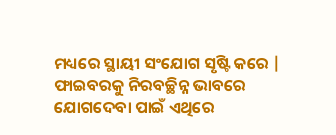ମଧ୍ୟରେ ସ୍ଥାୟୀ ସଂଯୋଗ ସୃଷ୍ଟି କରେ | ଫାଇବରକୁ ନିରବଚ୍ଛିନ୍ନ ଭାବରେ ଯୋଗଦେବା ପାଇଁ ଏଥିରେ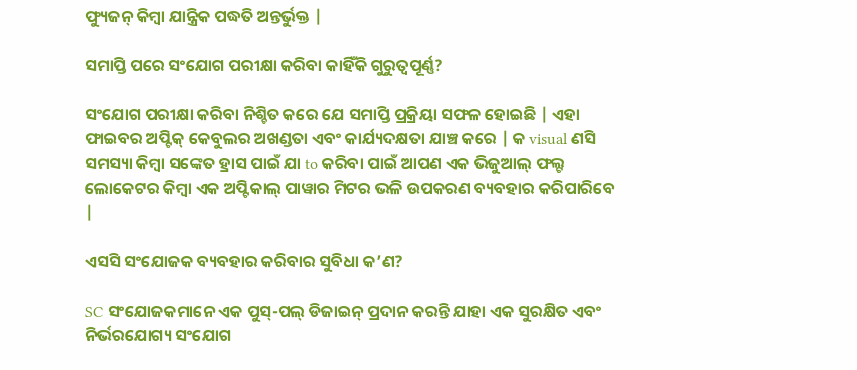ଫ୍ୟୁଜନ୍ କିମ୍ବା ଯାନ୍ତ୍ରିକ ପଦ୍ଧତି ଅନ୍ତର୍ଭୁକ୍ତ |

ସମାପ୍ତି ପରେ ସଂଯୋଗ ପରୀକ୍ଷା କରିବା କାହିଁକି ଗୁରୁତ୍ୱପୂର୍ଣ୍ଣ?

ସଂଯୋଗ ପରୀକ୍ଷା କରିବା ନିଶ୍ଚିତ କରେ ଯେ ସମାପ୍ତି ପ୍ରକ୍ରିୟା ସଫଳ ହୋଇଛି | ଏହା ଫାଇବର ଅପ୍ଟିକ୍ କେବୁଲର ଅଖଣ୍ଡତା ଏବଂ କାର୍ଯ୍ୟଦକ୍ଷତା ଯାଞ୍ଚ କରେ | କ visual ଣସି ସମସ୍ୟା କିମ୍ବା ସଙ୍କେତ ହ୍ରାସ ପାଇଁ ଯା to କରିବା ପାଇଁ ଆପଣ ଏକ ଭିଜୁଆଲ୍ ଫଲ୍ଟ ଲୋକେଟର କିମ୍ବା ଏକ ଅପ୍ଟିକାଲ୍ ପାୱାର ମିଟର ଭଳି ଉପକରଣ ବ୍ୟବହାର କରିପାରିବେ |

ଏସସି ସଂଯୋଜକ ବ୍ୟବହାର କରିବାର ସୁବିଧା କ’ଣ?

SC ସଂଯୋଜକମାନେ ଏକ ପୁସ୍-ପଲ୍ ଡିଜାଇନ୍ ପ୍ରଦାନ କରନ୍ତି ଯାହା ଏକ ସୁରକ୍ଷିତ ଏବଂ ନିର୍ଭରଯୋଗ୍ୟ ସଂଯୋଗ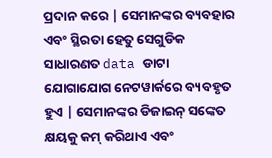ପ୍ରଦାନ କରେ | ସେମାନଙ୍କର ବ୍ୟବହାର ଏବଂ ସ୍ଥିରତା ହେତୁ ସେଗୁଡିକ ସାଧାରଣତ data ଡାଟା ଯୋଗାଯୋଗ ନେଟୱାର୍କରେ ବ୍ୟବହୃତ ହୁଏ | ସେମାନଙ୍କର ଡିଜାଇନ୍ ସଙ୍କେତ କ୍ଷୟକୁ କମ୍ କରିଥାଏ ଏବଂ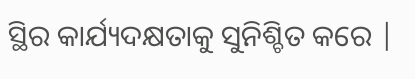ସ୍ଥିର କାର୍ଯ୍ୟଦକ୍ଷତାକୁ ସୁନିଶ୍ଚିତ କରେ |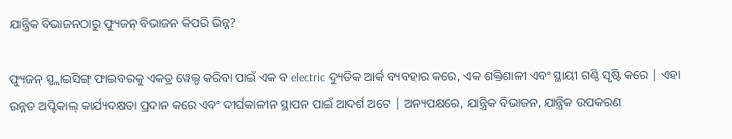ଯାନ୍ତ୍ରିକ ବିଭାଜନଠାରୁ ଫ୍ୟୁଜନ୍ ବିଭାଜନ କିପରି ଭିନ୍ନ?

ଫ୍ୟୁଜନ୍ ସ୍ପ୍ଲାଇସିଙ୍ଗ୍ ଫାଇବରକୁ ଏକତ୍ର ୱେଲ୍ଡ କରିବା ପାଇଁ ଏକ ବ electric ଦ୍ୟୁତିକ ଆର୍କ ବ୍ୟବହାର କରେ, ଏକ ଶକ୍ତିଶାଳୀ ଏବଂ ସ୍ଥାୟୀ ଗଣ୍ଠି ସୃଷ୍ଟି କରେ | ଏହା ଉନ୍ନତ ଅପ୍ଟିକାଲ୍ କାର୍ଯ୍ୟଦକ୍ଷତା ପ୍ରଦାନ କରେ ଏବଂ ଦୀର୍ଘକାଳୀନ ସ୍ଥାପନ ପାଇଁ ଆଦର୍ଶ ଅଟେ | ଅନ୍ୟପକ୍ଷରେ, ଯାନ୍ତ୍ରିକ ବିଭାଜନ, ଯାନ୍ତ୍ରିକ ଉପକରଣ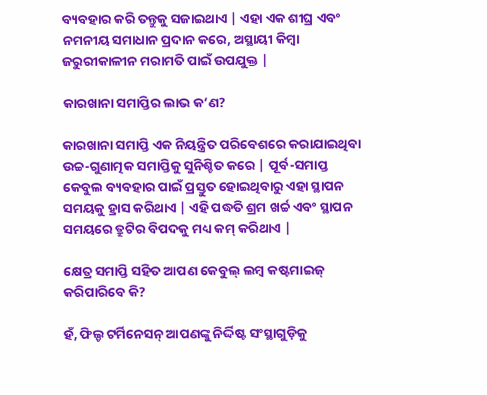ବ୍ୟବହାର କରି ତନ୍ତୁକୁ ସଜାଇଥାଏ | ଏହା ଏକ ଶୀଘ୍ର ଏବଂ ନମନୀୟ ସମାଧାନ ପ୍ରଦାନ କରେ, ଅସ୍ଥାୟୀ କିମ୍ବା ଜରୁରୀକାଳୀନ ମରାମତି ପାଇଁ ଉପଯୁକ୍ତ |

କାରଖାନା ସମାପ୍ତିର ଲାଭ କ’ଣ?

କାରଖାନା ସମାପ୍ତି ଏକ ନିୟନ୍ତ୍ରିତ ପରିବେଶରେ କରାଯାଇଥିବା ଉଚ୍ଚ-ଗୁଣାତ୍ମକ ସମାପ୍ତିକୁ ସୁନିଶ୍ଚିତ କରେ | ପୂର୍ବ-ସମାପ୍ତ କେବୁଲ ବ୍ୟବହାର ପାଇଁ ପ୍ରସ୍ତୁତ ହୋଇଥିବାରୁ ଏହା ସ୍ଥାପନ ସମୟକୁ ହ୍ରାସ କରିଥାଏ | ଏହି ପଦ୍ଧତି ଶ୍ରମ ଖର୍ଚ୍ଚ ଏବଂ ସ୍ଥାପନ ସମୟରେ ତ୍ରୁଟିର ବିପଦକୁ ମଧ୍ୟ କମ୍ କରିଥାଏ |

କ୍ଷେତ୍ର ସମାପ୍ତି ସହିତ ଆପଣ କେବୁଲ୍ ଲମ୍ବ କଷ୍ଟମାଇଜ୍ କରିପାରିବେ କି?

ହଁ, ଫିଲ୍ଡ ଟର୍ମିନେସନ୍ ଆପଣଙ୍କୁ ନିର୍ଦ୍ଦିଷ୍ଟ ସଂସ୍ଥାଗୁଡ଼ିକୁ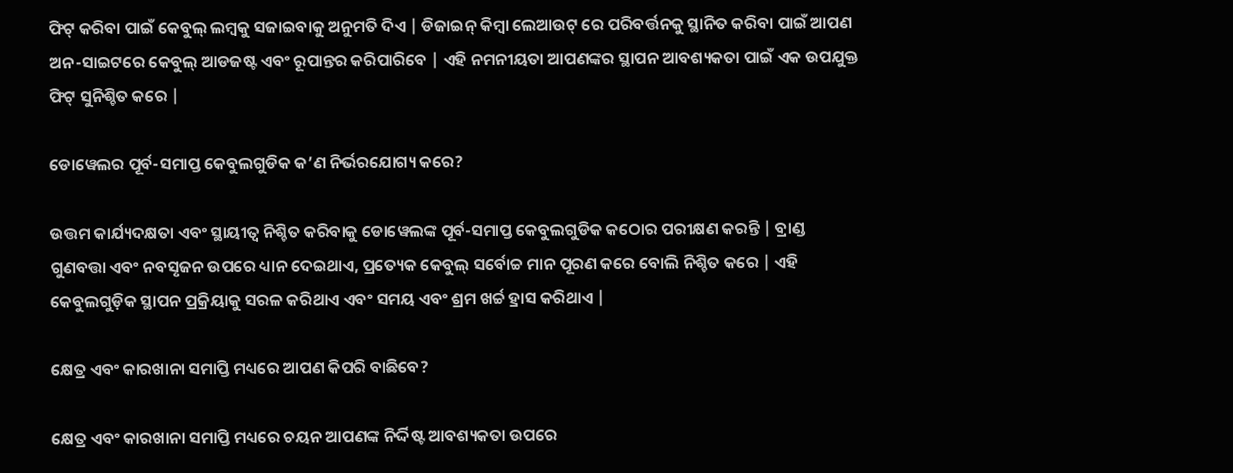ଫିଟ୍ କରିବା ପାଇଁ କେବୁଲ୍ ଲମ୍ବକୁ ସଜାଇବାକୁ ଅନୁମତି ଦିଏ | ଡିଜାଇନ୍ କିମ୍ବା ଲେଆଉଟ୍ ରେ ପରିବର୍ତ୍ତନକୁ ସ୍ଥାନିତ କରିବା ପାଇଁ ଆପଣ ଅନ-ସାଇଟରେ କେବୁଲ୍ ଆଡଜଷ୍ଟ ଏବଂ ରୂପାନ୍ତର କରିପାରିବେ | ଏହି ନମନୀୟତା ଆପଣଙ୍କର ସ୍ଥାପନ ଆବଶ୍ୟକତା ପାଇଁ ଏକ ଉପଯୁକ୍ତ ଫିଟ୍ ସୁନିଶ୍ଚିତ କରେ |

ଡୋୱେଲର ପୂର୍ବ-ସମାପ୍ତ କେବୁଲଗୁଡିକ କ’ଣ ନିର୍ଭରଯୋଗ୍ୟ କରେ?

ଉତ୍ତମ କାର୍ଯ୍ୟଦକ୍ଷତା ଏବଂ ସ୍ଥାୟୀତ୍ୱ ନିଶ୍ଚିତ କରିବାକୁ ଡୋୱେଲଙ୍କ ପୂର୍ବ-ସମାପ୍ତ କେବୁଲଗୁଡିକ କଠୋର ପରୀକ୍ଷଣ କରନ୍ତି | ବ୍ରାଣ୍ଡ ଗୁଣବତ୍ତା ଏବଂ ନବସୃଜନ ଉପରେ ଧ୍ୟାନ ଦେଇଥାଏ, ପ୍ରତ୍ୟେକ କେବୁଲ୍ ସର୍ବୋଚ୍ଚ ମାନ ପୂରଣ କରେ ବୋଲି ନିଶ୍ଚିତ କରେ | ଏହି କେବୁଲଗୁଡ଼ିକ ସ୍ଥାପନ ପ୍ରକ୍ରିୟାକୁ ସରଳ କରିଥାଏ ଏବଂ ସମୟ ଏବଂ ଶ୍ରମ ଖର୍ଚ୍ଚ ହ୍ରାସ କରିଥାଏ |

କ୍ଷେତ୍ର ଏବଂ କାରଖାନା ସମାପ୍ତି ମଧ୍ୟରେ ଆପଣ କିପରି ବାଛିବେ?

କ୍ଷେତ୍ର ଏବଂ କାରଖାନା ସମାପ୍ତି ମଧ୍ୟରେ ଚୟନ ଆପଣଙ୍କ ନିର୍ଦ୍ଦିଷ୍ଟ ଆବଶ୍ୟକତା ଉପରେ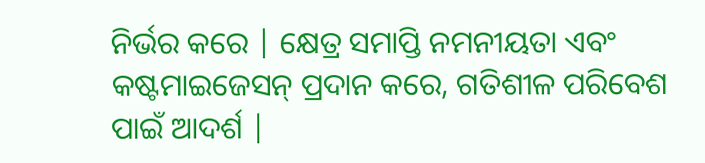ନିର୍ଭର କରେ | କ୍ଷେତ୍ର ସମାପ୍ତି ନମନୀୟତା ଏବଂ କଷ୍ଟମାଇଜେସନ୍ ପ୍ରଦାନ କରେ, ଗତିଶୀଳ ପରିବେଶ ପାଇଁ ଆଦର୍ଶ |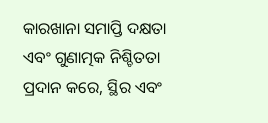କାରଖାନା ସମାପ୍ତି ଦକ୍ଷତା ଏବଂ ଗୁଣାତ୍ମକ ନିଶ୍ଚିତତା ପ୍ରଦାନ କରେ, ସ୍ଥିର ଏବଂ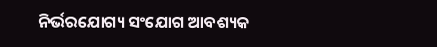ନିର୍ଭରଯୋଗ୍ୟ ସଂଯୋଗ ଆବଶ୍ୟକ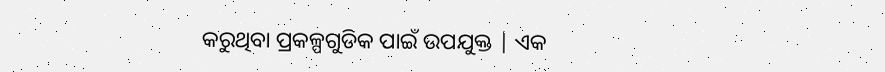କରୁଥିବା ପ୍ରକଳ୍ପଗୁଡିକ ପାଇଁ ଉପଯୁକ୍ତ | ଏକ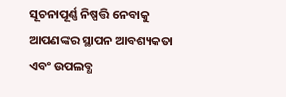ସୂଚନାପୂର୍ଣ୍ଣ ନିଷ୍ପତ୍ତି ନେବାକୁ ଆପଣଙ୍କର ସ୍ଥାପନ ଆବଶ୍ୟକତା ଏବଂ ଉପଲବ୍ଧ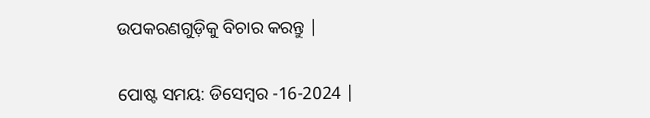ଉପକରଣଗୁଡ଼ିକୁ ବିଚାର କରନ୍ତୁ |


ପୋଷ୍ଟ ସମୟ: ଡିସେମ୍ବର -16-2024 |